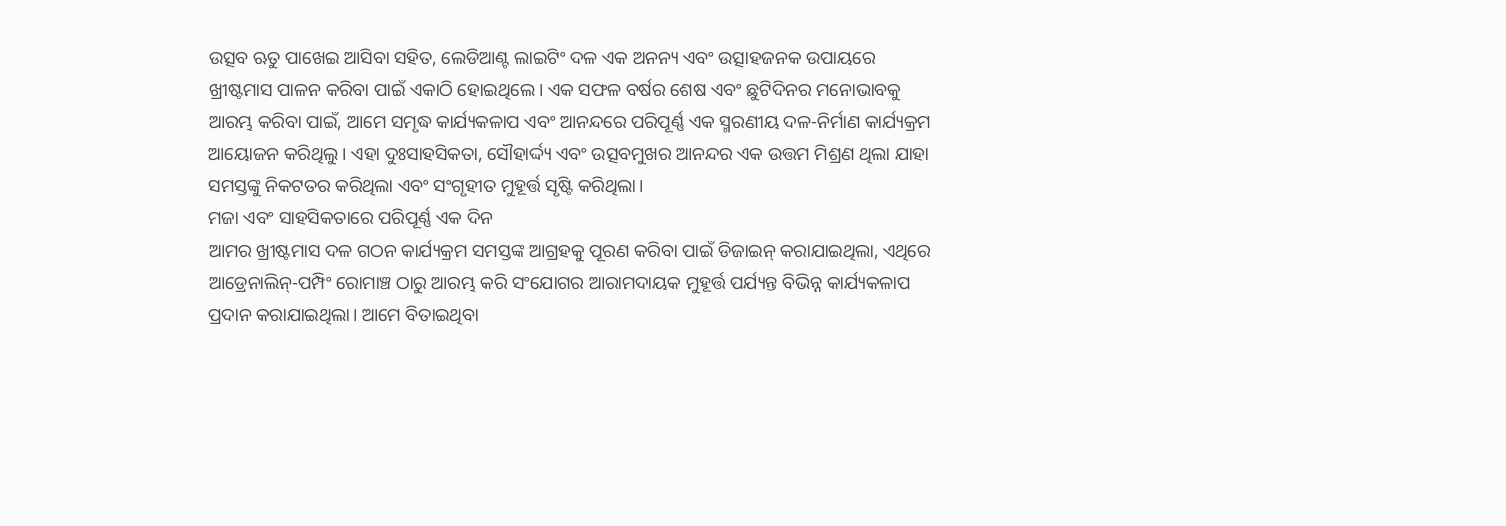ଉତ୍ସବ ଋତୁ ପାଖେଇ ଆସିବା ସହିତ, ଲେଡିଆଣ୍ଟ ଲାଇଟିଂ ଦଳ ଏକ ଅନନ୍ୟ ଏବଂ ଉତ୍ସାହଜନକ ଉପାୟରେ ଖ୍ରୀଷ୍ଟମାସ ପାଳନ କରିବା ପାଇଁ ଏକାଠି ହୋଇଥିଲେ। ଏକ ସଫଳ ବର୍ଷର ଶେଷ ଏବଂ ଛୁଟିଦିନର ମନୋଭାବକୁ ଆରମ୍ଭ କରିବା ପାଇଁ, ଆମେ ସମୃଦ୍ଧ କାର୍ଯ୍ୟକଳାପ ଏବଂ ଆନନ୍ଦରେ ପରିପୂର୍ଣ୍ଣ ଏକ ସ୍ମରଣୀୟ ଦଳ-ନିର୍ମାଣ କାର୍ଯ୍ୟକ୍ରମ ଆୟୋଜନ କରିଥିଲୁ। ଏହା ଦୁଃସାହସିକତା, ସୌହାର୍ଦ୍ଦ୍ୟ ଏବଂ ଉତ୍ସବମୁଖର ଆନନ୍ଦର ଏକ ଉତ୍ତମ ମିଶ୍ରଣ ଥିଲା ଯାହା ସମସ୍ତଙ୍କୁ ନିକଟତର କରିଥିଲା ଏବଂ ସଂଗୃହୀତ ମୁହୂର୍ତ୍ତ ସୃଷ୍ଟି କରିଥିଲା।
ମଜା ଏବଂ ସାହସିକତାରେ ପରିପୂର୍ଣ୍ଣ ଏକ ଦିନ
ଆମର ଖ୍ରୀଷ୍ଟମାସ ଦଳ ଗଠନ କାର୍ଯ୍ୟକ୍ରମ ସମସ୍ତଙ୍କ ଆଗ୍ରହକୁ ପୂରଣ କରିବା ପାଇଁ ଡିଜାଇନ୍ କରାଯାଇଥିଲା, ଏଥିରେ ଆଡ୍ରେନାଲିନ୍-ପମ୍ପିଂ ରୋମାଞ୍ଚ ଠାରୁ ଆରମ୍ଭ କରି ସଂଯୋଗର ଆରାମଦାୟକ ମୁହୂର୍ତ୍ତ ପର୍ଯ୍ୟନ୍ତ ବିଭିନ୍ନ କାର୍ଯ୍ୟକଳାପ ପ୍ରଦାନ କରାଯାଇଥିଲା। ଆମେ ବିତାଇଥିବା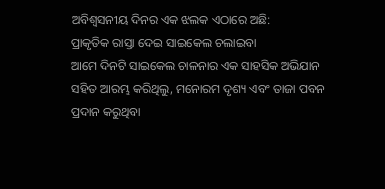ଅବିଶ୍ୱସନୀୟ ଦିନର ଏକ ଝଲକ ଏଠାରେ ଅଛି:
ପ୍ରାକୃତିକ ରାସ୍ତା ଦେଇ ସାଇକେଲ ଚଲାଇବା
ଆମେ ଦିନଟି ସାଇକେଲ ଚାଳନାର ଏକ ସାହସିକ ଅଭିଯାନ ସହିତ ଆରମ୍ଭ କରିଥିଲୁ, ମନୋରମ ଦୃଶ୍ୟ ଏବଂ ତାଜା ପବନ ପ୍ରଦାନ କରୁଥିବା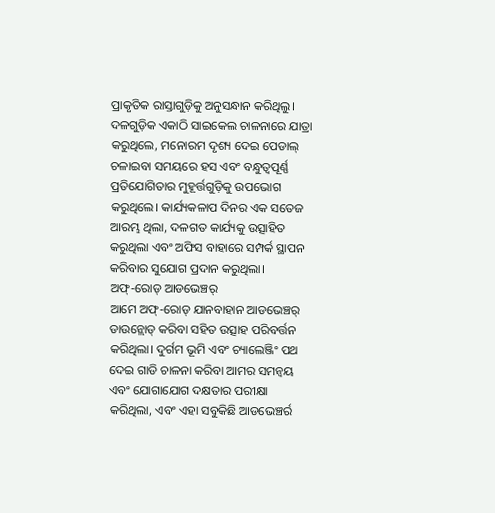ପ୍ରାକୃତିକ ରାସ୍ତାଗୁଡ଼ିକୁ ଅନୁସନ୍ଧାନ କରିଥିଲୁ। ଦଳଗୁଡ଼ିକ ଏକାଠି ସାଇକେଲ ଚାଳନାରେ ଯାତ୍ରା କରୁଥିଲେ, ମନୋରମ ଦୃଶ୍ୟ ଦେଇ ପେଡାଲ୍ ଚଳାଇବା ସମୟରେ ହସ ଏବଂ ବନ୍ଧୁତ୍ୱପୂର୍ଣ୍ଣ ପ୍ରତିଯୋଗିତାର ମୁହୂର୍ତ୍ତଗୁଡ଼ିକୁ ଉପଭୋଗ କରୁଥିଲେ। କାର୍ଯ୍ୟକଳାପ ଦିନର ଏକ ସତେଜ ଆରମ୍ଭ ଥିଲା, ଦଳଗତ କାର୍ଯ୍ୟକୁ ଉତ୍ସାହିତ କରୁଥିଲା ଏବଂ ଅଫିସ ବାହାରେ ସମ୍ପର୍କ ସ୍ଥାପନ କରିବାର ସୁଯୋଗ ପ୍ରଦାନ କରୁଥିଲା।
ଅଫ୍-ରୋଡ୍ ଆଡଭେଞ୍ଚର୍
ଆମେ ଅଫ୍-ରୋଡ୍ ଯାନବାହାନ ଆଡଭେଞ୍ଚର୍ ଡାଉନ୍ଲୋଡ୍ କରିବା ସହିତ ଉତ୍ସାହ ପରିବର୍ତ୍ତନ କରିଥିଲା। ଦୁର୍ଗମ ଭୂମି ଏବଂ ଚ୍ୟାଲେଞ୍ଜିଂ ପଥ ଦେଇ ଗାଡି ଚାଳନା କରିବା ଆମର ସମନ୍ୱୟ ଏବଂ ଯୋଗାଯୋଗ ଦକ୍ଷତାର ପରୀକ୍ଷା କରିଥିଲା, ଏବଂ ଏହା ସବୁକିଛି ଆଡଭେଞ୍ଚର୍ର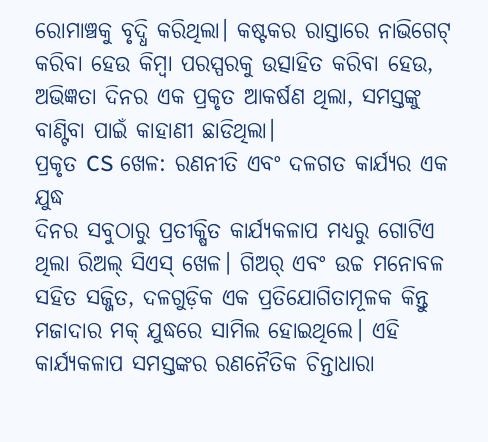ରୋମାଞ୍ଚକୁ ବୃଦ୍ଧି କରିଥିଲା। କଷ୍ଟକର ରାସ୍ତାରେ ନାଭିଗେଟ୍ କରିବା ହେଉ କିମ୍ବା ପରସ୍ପରକୁ ଉତ୍ସାହିତ କରିବା ହେଉ, ଅଭିଜ୍ଞତା ଦିନର ଏକ ପ୍ରକୃତ ଆକର୍ଷଣ ଥିଲା, ସମସ୍ତଙ୍କୁ ବାଣ୍ଟିବା ପାଇଁ କାହାଣୀ ଛାଡିଥିଲା।
ପ୍ରକୃତ CS ଖେଳ: ରଣନୀତି ଏବଂ ଦଳଗତ କାର୍ଯ୍ୟର ଏକ ଯୁଦ୍ଧ
ଦିନର ସବୁଠାରୁ ପ୍ରତୀକ୍ଷିତ କାର୍ଯ୍ୟକଳାପ ମଧ୍ୟରୁ ଗୋଟିଏ ଥିଲା ରିଅଲ୍ ସିଏସ୍ ଖେଳ। ଗିଅର୍ ଏବଂ ଉଚ୍ଚ ମନୋବଳ ସହିତ ସଜ୍ଜିତ, ଦଳଗୁଡ଼ିକ ଏକ ପ୍ରତିଯୋଗିତାମୂଳକ କିନ୍ତୁ ମଜାଦାର ମକ୍ ଯୁଦ୍ଧରେ ସାମିଲ ହୋଇଥିଲେ। ଏହି କାର୍ଯ୍ୟକଳାପ ସମସ୍ତଙ୍କର ରଣନୈତିକ ଚିନ୍ତାଧାରା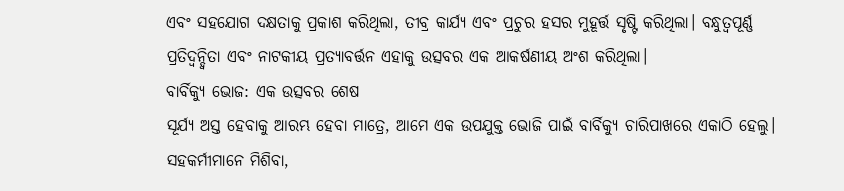ଏବଂ ସହଯୋଗ ଦକ୍ଷତାକୁ ପ୍ରକାଶ କରିଥିଲା, ତୀବ୍ର କାର୍ଯ୍ୟ ଏବଂ ପ୍ରଚୁର ହସର ମୁହୂର୍ତ୍ତ ସୃଷ୍ଟି କରିଥିଲା। ବନ୍ଧୁତ୍ୱପୂର୍ଣ୍ଣ ପ୍ରତିଦ୍ୱନ୍ଦ୍ୱିତା ଏବଂ ନାଟକୀୟ ପ୍ରତ୍ୟାବର୍ତ୍ତନ ଏହାକୁ ଉତ୍ସବର ଏକ ଆକର୍ଷଣୀୟ ଅଂଶ କରିଥିଲା।
ବାର୍ବିକ୍ୟୁ ଭୋଜ: ଏକ ଉତ୍ସବର ଶେଷ
ସୂର୍ଯ୍ୟ ଅସ୍ତ ହେବାକୁ ଆରମ୍ଭ ହେବା ମାତ୍ରେ, ଆମେ ଏକ ଉପଯୁକ୍ତ ଭୋଜି ପାଇଁ ବାର୍ବିକ୍ୟୁ ଚାରିପାଖରେ ଏକାଠି ହେଲୁ। ସହକର୍ମୀମାନେ ମିଶିବା,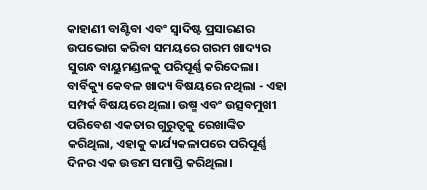କାହାଣୀ ବାଣ୍ଟିବା ଏବଂ ସ୍ୱାଦିଷ୍ଟ ପ୍ରସାରଣର ଉପଭୋଗ କରିବା ସମୟରେ ଗରମ ଖାଦ୍ୟର ସୁଗନ୍ଧ ବାୟୁମଣ୍ଡଳକୁ ପରିପୂର୍ଣ୍ଣ କରିଦେଲା। ବାର୍ବିକ୍ୟୁ କେବଳ ଖାଦ୍ୟ ବିଷୟରେ ନଥିଲା - ଏହା ସମ୍ପର୍କ ବିଷୟରେ ଥିଲା। ଉଷ୍ମ ଏବଂ ଉତ୍ସବମୁଖୀ ପରିବେଶ ଏକତାର ଗୁରୁତ୍ୱକୁ ରେଖାଙ୍କିତ କରିଥିଲା, ଏହାକୁ କାର୍ଯ୍ୟକଳାପରେ ପରିପୂର୍ଣ୍ଣ ଦିନର ଏକ ଉତ୍ତମ ସମାପ୍ତି କରିଥିଲା।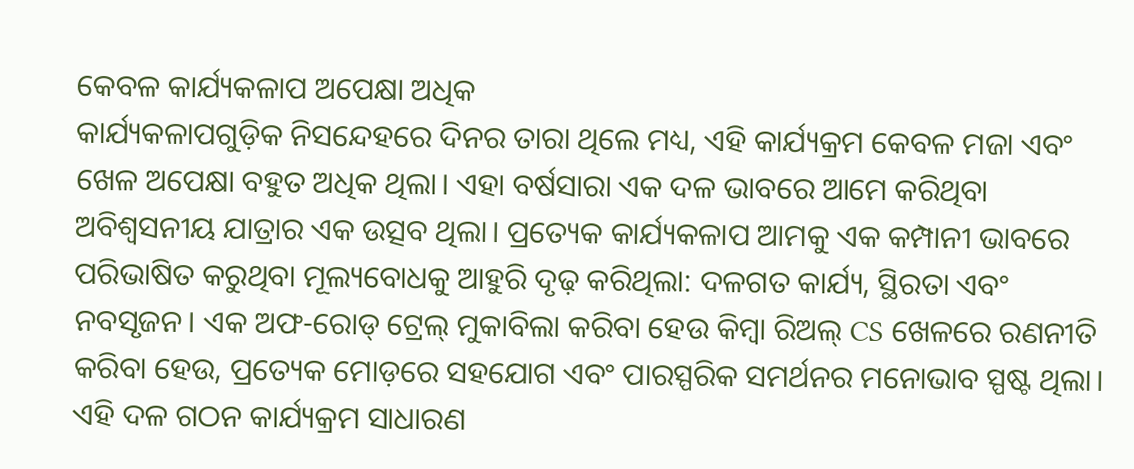କେବଳ କାର୍ଯ୍ୟକଳାପ ଅପେକ୍ଷା ଅଧିକ
କାର୍ଯ୍ୟକଳାପଗୁଡ଼ିକ ନିସନ୍ଦେହରେ ଦିନର ତାରା ଥିଲେ ମଧ୍ୟ, ଏହି କାର୍ଯ୍ୟକ୍ରମ କେବଳ ମଜା ଏବଂ ଖେଳ ଅପେକ୍ଷା ବହୁତ ଅଧିକ ଥିଲା। ଏହା ବର୍ଷସାରା ଏକ ଦଳ ଭାବରେ ଆମେ କରିଥିବା ଅବିଶ୍ୱସନୀୟ ଯାତ୍ରାର ଏକ ଉତ୍ସବ ଥିଲା। ପ୍ରତ୍ୟେକ କାର୍ଯ୍ୟକଳାପ ଆମକୁ ଏକ କମ୍ପାନୀ ଭାବରେ ପରିଭାଷିତ କରୁଥିବା ମୂଲ୍ୟବୋଧକୁ ଆହୁରି ଦୃଢ଼ କରିଥିଲା: ଦଳଗତ କାର୍ଯ୍ୟ, ସ୍ଥିରତା ଏବଂ ନବସୃଜନ। ଏକ ଅଫ-ରୋଡ୍ ଟ୍ରେଲ୍ ମୁକାବିଲା କରିବା ହେଉ କିମ୍ବା ରିଅଲ୍ CS ଖେଳରେ ରଣନୀତି କରିବା ହେଉ, ପ୍ରତ୍ୟେକ ମୋଡ଼ରେ ସହଯୋଗ ଏବଂ ପାରସ୍ପରିକ ସମର୍ଥନର ମନୋଭାବ ସ୍ପଷ୍ଟ ଥିଲା।
ଏହି ଦଳ ଗଠନ କାର୍ଯ୍ୟକ୍ରମ ସାଧାରଣ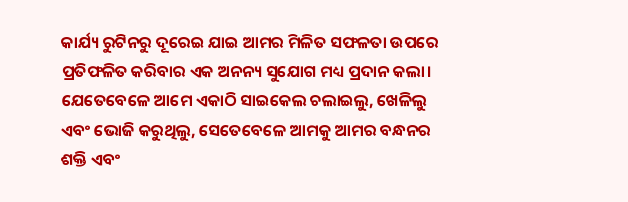କାର୍ଯ୍ୟ ରୁଟିନରୁ ଦୂରେଇ ଯାଇ ଆମର ମିଳିତ ସଫଳତା ଉପରେ ପ୍ରତିଫଳିତ କରିବାର ଏକ ଅନନ୍ୟ ସୁଯୋଗ ମଧ୍ୟ ପ୍ରଦାନ କଲା। ଯେତେବେଳେ ଆମେ ଏକାଠି ସାଇକେଲ ଚଲାଇଲୁ, ଖେଳିଲୁ ଏବଂ ଭୋଜି କରୁଥିଲୁ, ସେତେବେଳେ ଆମକୁ ଆମର ବନ୍ଧନର ଶକ୍ତି ଏବଂ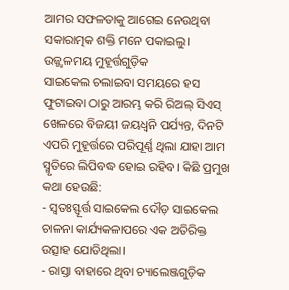ଆମର ସଫଳତାକୁ ଆଗେଇ ନେଉଥିବା ସକାରାତ୍ମକ ଶକ୍ତି ମନେ ପକାଇଲୁ।
ଉଜ୍ଜ୍ୱଳମୟ ମୁହୂର୍ତ୍ତଗୁଡ଼ିକ
ସାଇକେଲ ଚଲାଇବା ସମୟରେ ହସ ଫୁଟାଇବା ଠାରୁ ଆରମ୍ଭ କରି ରିଅଲ୍ ସିଏସ୍ ଖେଳରେ ବିଜୟୀ ଜୟଧ୍ୱନି ପର୍ଯ୍ୟନ୍ତ, ଦିନଟି ଏପରି ମୁହୂର୍ତ୍ତରେ ପରିପୂର୍ଣ୍ଣ ଥିଲା ଯାହା ଆମ ସ୍ମୃତିରେ ଲିପିବଦ୍ଧ ହୋଇ ରହିବ। କିଛି ପ୍ରମୁଖ କଥା ହେଉଛି:
- ସ୍ୱତଃସ୍ଫୂର୍ତ୍ତ ସାଇକେଲ ଦୌଡ଼ ସାଇକେଲ ଚାଳନା କାର୍ଯ୍ୟକଳାପରେ ଏକ ଅତିରିକ୍ତ ଉତ୍ସାହ ଯୋଡିଥିଲା।
- ରାସ୍ତା ବାହାରେ ଥିବା ଚ୍ୟାଲେଞ୍ଜଗୁଡ଼ିକ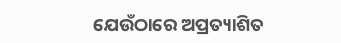ଯେଉଁଠାରେ ଅପ୍ରତ୍ୟାଶିତ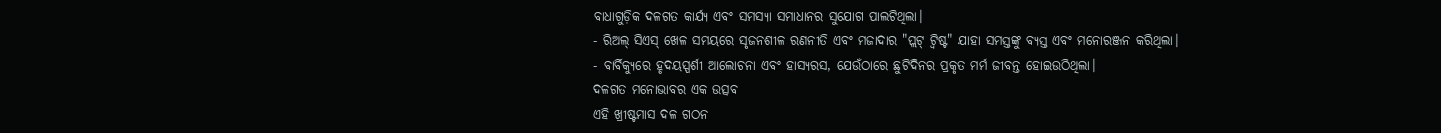ବାଧାଗୁଡ଼ିକ ଦଳଗତ କାର୍ଯ୍ୟ ଏବଂ ସମସ୍ୟା ସମାଧାନର ସୁଯୋଗ ପାଲଟିଥିଲା।
- ରିଅଲ୍ ସିଏସ୍ ଖେଳ ସମୟରେ ସୃଜନଶୀଳ ରଣନୀତି ଏବଂ ମଜାଦାର "ପ୍ଲଟ୍ ଟ୍ୱିଷ୍ଟ" ଯାହା ସମସ୍ତଙ୍କୁ ବ୍ୟସ୍ତ ଏବଂ ମନୋରଞ୍ଜନ କରିଥିଲା।
- ବାର୍ବିକ୍ୟୁରେ ହୃଦୟସ୍ପର୍ଶୀ ଆଲୋଚନା ଏବଂ ହାସ୍ୟରସ, ଯେଉଁଠାରେ ଛୁଟିଦିନର ପ୍ରକୃତ ମର୍ମ ଜୀବନ୍ତ ହୋଇଉଠିଥିଲା।
ଦଳଗତ ମନୋଭାବର ଏକ ଉତ୍ସବ
ଏହି ଖ୍ରୀଷ୍ଟମାସ ଦଳ ଗଠନ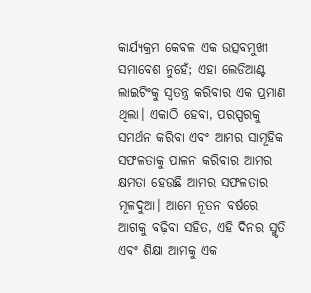କାର୍ଯ୍ୟକ୍ରମ କେବଳ ଏକ ଉତ୍ସବମୁଖୀ ସମାବେଶ ନୁହେଁ; ଏହା ଲେଡିଆଣ୍ଟ ଲାଇଟିଂକୁ ସ୍ୱତନ୍ତ୍ର କରିବାର ଏକ ପ୍ରମାଣ ଥିଲା। ଏକାଠି ହେବା, ପରସ୍ପରକୁ ସମର୍ଥନ କରିବା ଏବଂ ଆମର ସାମୂହିକ ସଫଳତାକୁ ପାଳନ କରିବାର ଆମର କ୍ଷମତା ହେଉଛି ଆମର ସଫଳତାର ମୂଳଦୁଆ। ଆମେ ନୂତନ ବର୍ଷରେ ଆଗକୁ ବଢ଼ିବା ସହିତ, ଏହି ଦିନର ସ୍ମୃତି ଏବଂ ଶିକ୍ଷା ଆମକୁ ଏକ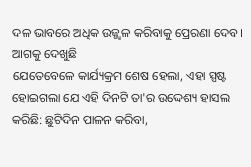ଦଳ ଭାବରେ ଅଧିକ ଉଜ୍ଜ୍ୱଳ କରିବାକୁ ପ୍ରେରଣା ଦେବ।
ଆଗକୁ ଦେଖୁଛି
ଯେତେବେଳେ କାର୍ଯ୍ୟକ୍ରମ ଶେଷ ହେଲା, ଏହା ସ୍ପଷ୍ଟ ହୋଇଗଲା ଯେ ଏହି ଦିନଟି ତା'ର ଉଦ୍ଦେଶ୍ୟ ହାସଲ କରିଛି: ଛୁଟିଦିନ ପାଳନ କରିବା,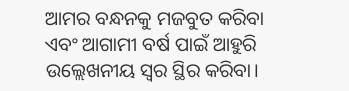ଆମର ବନ୍ଧନକୁ ମଜବୁତ କରିବା ଏବଂ ଆଗାମୀ ବର୍ଷ ପାଇଁ ଆହୁରି ଉଲ୍ଲେଖନୀୟ ସ୍ୱର ସ୍ଥିର କରିବା।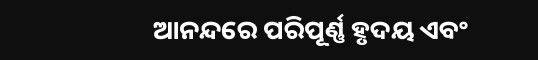ଆନନ୍ଦରେ ପରିପୂର୍ଣ୍ଣ ହୃଦୟ ଏବଂ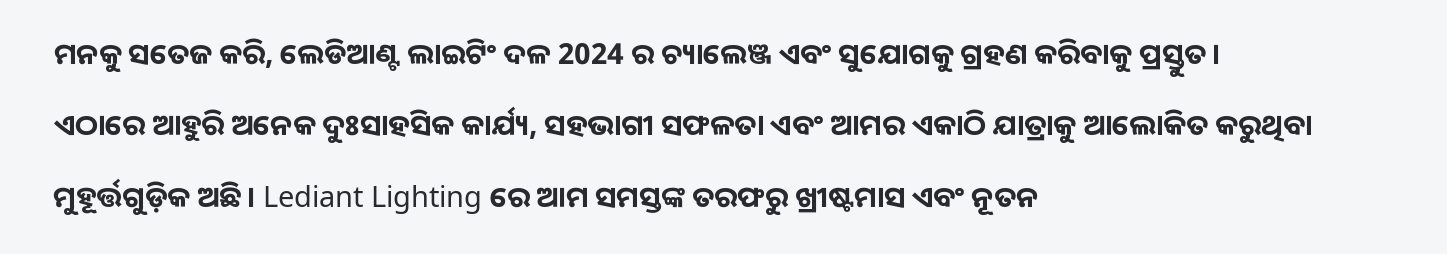ମନକୁ ସତେଜ କରି, ଲେଡିଆଣ୍ଟ ଲାଇଟିଂ ଦଳ 2024 ର ଚ୍ୟାଲେଞ୍ଜ ଏବଂ ସୁଯୋଗକୁ ଗ୍ରହଣ କରିବାକୁ ପ୍ରସ୍ତୁତ।
ଏଠାରେ ଆହୁରି ଅନେକ ଦୁଃସାହସିକ କାର୍ଯ୍ୟ, ସହଭାଗୀ ସଫଳତା ଏବଂ ଆମର ଏକାଠି ଯାତ୍ରାକୁ ଆଲୋକିତ କରୁଥିବା ମୁହୂର୍ତ୍ତଗୁଡ଼ିକ ଅଛି। Lediant Lighting ରେ ଆମ ସମସ୍ତଙ୍କ ତରଫରୁ ଖ୍ରୀଷ୍ଟମାସ ଏବଂ ନୂତନ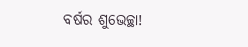ବର୍ଷର ଶୁଭେଚ୍ଛା!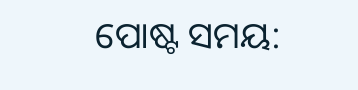ପୋଷ୍ଟ ସମୟ: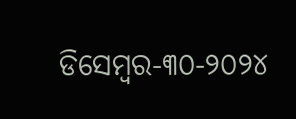ଡିସେମ୍ବର-୩୦-୨୦୨୪